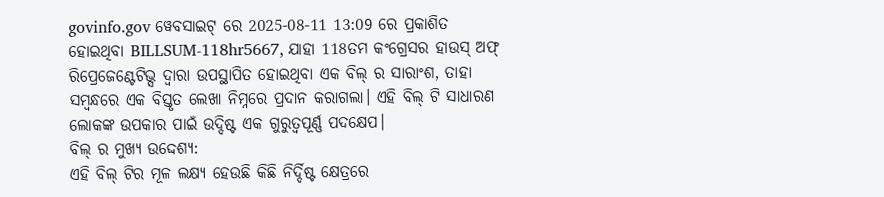govinfo.gov ୱେବସାଇଟ୍ ରେ 2025-08-11 13:09 ରେ ପ୍ରକାଶିତ ହୋଇଥିବା BILLSUM-118hr5667, ଯାହା 118ତମ କଂଗ୍ରେସର ହାଉସ୍ ଅଫ୍ ରିପ୍ରେଜେଣ୍ଟେଟିଭ୍ସ ଦ୍ୱାରା ଉପସ୍ଥାପିତ ହୋଇଥିବା ଏକ ବିଲ୍ ର ସାରାଂଶ, ତାହା ସମ୍ବନ୍ଧରେ ଏକ ବିସ୍ତୃତ ଲେଖା ନିମ୍ନରେ ପ୍ରଦାନ କରାଗଲା। ଏହି ବିଲ୍ ଟି ସାଧାରଣ ଲୋକଙ୍କ ଉପକାର ପାଇଁ ଉଦ୍ଦିଷ୍ଟ ଏକ ଗୁରୁତ୍ୱପୂର୍ଣ୍ଣ ପଦକ୍ଷେପ।
ବିଲ୍ ର ମୁଖ୍ୟ ଉଦ୍ଦେଶ୍ୟ:
ଏହି ବିଲ୍ ଟିର ମୂଳ ଲକ୍ଷ୍ୟ ହେଉଛି କିଛି ନିର୍ଦ୍ଦିଷ୍ଟ କ୍ଷେତ୍ରରେ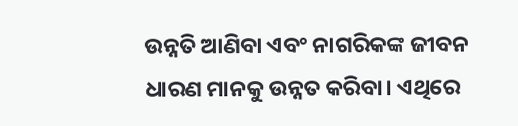ଉନ୍ନତି ଆଣିବା ଏବଂ ନାଗରିକଙ୍କ ଜୀବନ ଧାରଣ ମାନକୁ ଉନ୍ନତ କରିବା। ଏଥିରେ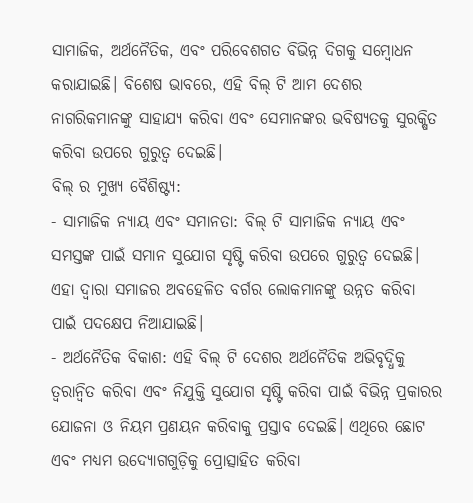ସାମାଜିକ, ଅର୍ଥନୈତିକ, ଏବଂ ପରିବେଶଗତ ବିଭିନ୍ନ ଦିଗକୁ ସମ୍ବୋଧନ କରାଯାଇଛି। ବିଶେଷ ଭାବରେ, ଏହି ବିଲ୍ ଟି ଆମ ଦେଶର ନାଗରିକମାନଙ୍କୁ ସାହାଯ୍ୟ କରିବା ଏବଂ ସେମାନଙ୍କର ଭବିଷ୍ୟତକୁ ସୁରକ୍ଷିତ କରିବା ଉପରେ ଗୁରୁତ୍ୱ ଦେଇଛି।
ବିଲ୍ ର ମୁଖ୍ୟ ବୈଶିଷ୍ଟ୍ୟ:
- ସାମାଜିକ ନ୍ୟାୟ ଏବଂ ସମାନତା: ବିଲ୍ ଟି ସାମାଜିକ ନ୍ୟାୟ ଏବଂ ସମସ୍ତଙ୍କ ପାଇଁ ସମାନ ସୁଯୋଗ ସୃଷ୍ଟି କରିବା ଉପରେ ଗୁରୁତ୍ୱ ଦେଇଛି। ଏହା ଦ୍ୱାରା ସମାଜର ଅବହେଳିତ ବର୍ଗର ଲୋକମାନଙ୍କୁ ଉନ୍ନତ କରିବା ପାଇଁ ପଦକ୍ଷେପ ନିଆଯାଇଛି।
- ଅର୍ଥନୈତିକ ବିକାଶ: ଏହି ବିଲ୍ ଟି ଦେଶର ଅର୍ଥନୈତିକ ଅଭିବୃଦ୍ଧିକୁ ତ୍ୱରାନ୍ୱିତ କରିବା ଏବଂ ନିଯୁକ୍ତି ସୁଯୋଗ ସୃଷ୍ଟି କରିବା ପାଇଁ ବିଭିନ୍ନ ପ୍ରକାରର ଯୋଜନା ଓ ନିୟମ ପ୍ରଣୟନ କରିବାକୁ ପ୍ରସ୍ତାବ ଦେଇଛି। ଏଥିରେ ଛୋଟ ଏବଂ ମଧ୍ୟମ ଉଦ୍ୟୋଗଗୁଡ଼ିକୁ ପ୍ରୋତ୍ସାହିତ କରିବା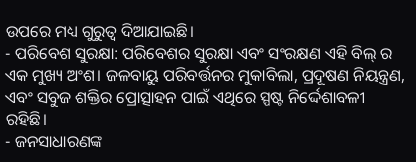ଉପରେ ମଧ୍ୟ ଗୁରୁତ୍ୱ ଦିଆଯାଇଛି।
- ପରିବେଶ ସୁରକ୍ଷା: ପରିବେଶର ସୁରକ୍ଷା ଏବଂ ସଂରକ୍ଷଣ ଏହି ବିଲ୍ ର ଏକ ମୁଖ୍ୟ ଅଂଶ। ଜଳବାୟୁ ପରିବର୍ତ୍ତନର ମୁକାବିଲା, ପ୍ରଦୂଷଣ ନିୟନ୍ତ୍ରଣ, ଏବଂ ସବୁଜ ଶକ୍ତିର ପ୍ରୋତ୍ସାହନ ପାଇଁ ଏଥିରେ ସ୍ପଷ୍ଟ ନିର୍ଦ୍ଦେଶାବଳୀ ରହିଛି।
- ଜନସାଧାରଣଙ୍କ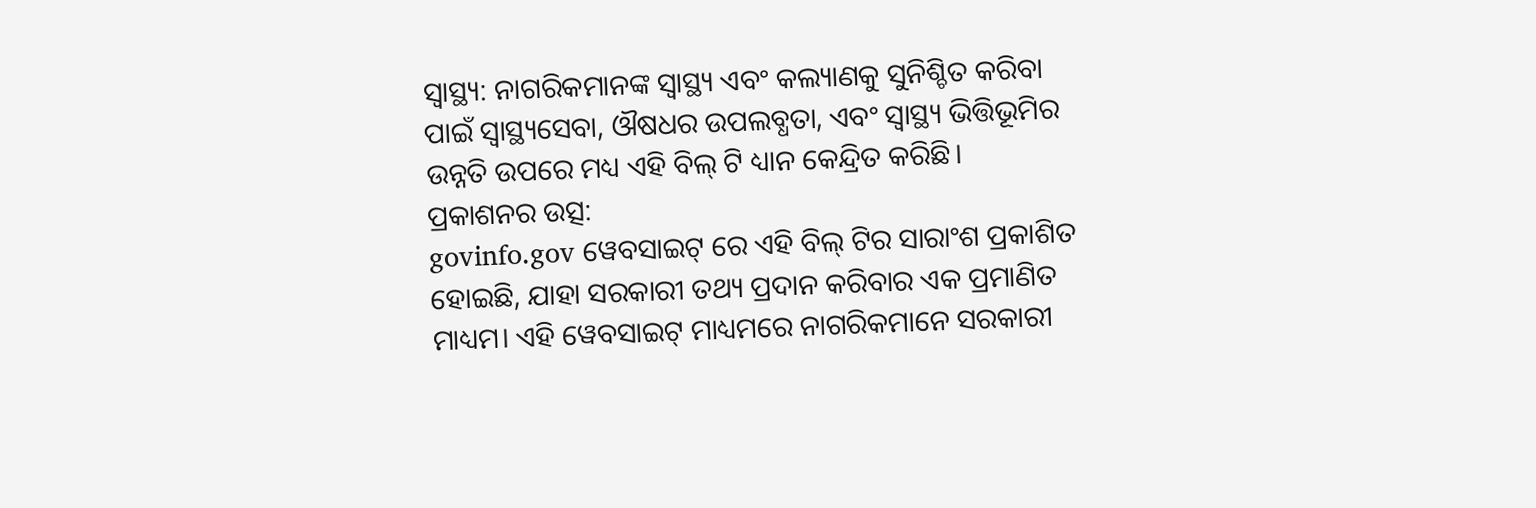ସ୍ୱାସ୍ଥ୍ୟ: ନାଗରିକମାନଙ୍କ ସ୍ୱାସ୍ଥ୍ୟ ଏବଂ କଲ୍ୟାଣକୁ ସୁନିଶ୍ଚିତ କରିବା ପାଇଁ ସ୍ୱାସ୍ଥ୍ୟସେବା, ଔଷଧର ଉପଲବ୍ଧତା, ଏବଂ ସ୍ୱାସ୍ଥ୍ୟ ଭିତ୍ତିଭୂମିର ଉନ୍ନତି ଉପରେ ମଧ୍ୟ ଏହି ବିଲ୍ ଟି ଧ୍ୟାନ କେନ୍ଦ୍ରିତ କରିଛି।
ପ୍ରକାଶନର ଉତ୍ସ:
govinfo.gov ୱେବସାଇଟ୍ ରେ ଏହି ବିଲ୍ ଟିର ସାରାଂଶ ପ୍ରକାଶିତ ହୋଇଛି, ଯାହା ସରକାରୀ ତଥ୍ୟ ପ୍ରଦାନ କରିବାର ଏକ ପ୍ରମାଣିତ ମାଧ୍ୟମ। ଏହି ୱେବସାଇଟ୍ ମାଧ୍ୟମରେ ନାଗରିକମାନେ ସରକାରୀ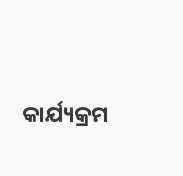କାର୍ଯ୍ୟକ୍ରମ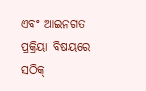ଏବଂ ଆଇନଗତ ପ୍ରକ୍ରିୟା ବିଷୟରେ ସଠିକ୍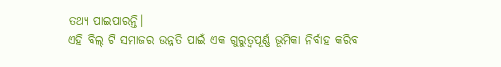ତଥ୍ୟ ପାଇପାରନ୍ତି।
ଏହି ବିଲ୍ ଟି ସମାଜର ଉନ୍ନତି ପାଇଁ ଏକ ଗୁରୁତ୍ୱପୂର୍ଣ୍ଣ ଭୂମିକା ନିର୍ବାହ କରିବ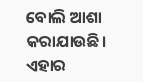ବୋଲି ଆଶା କରାଯାଉଛି। ଏହାର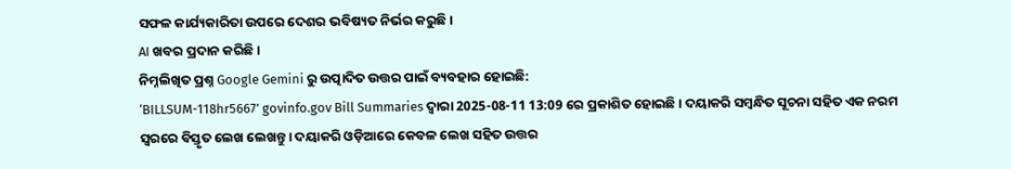ସଫଳ କାର୍ଯ୍ୟକାରିତା ଉପରେ ଦେଶର ଭବିଷ୍ୟତ ନିର୍ଭର କରୁଛି।
AI ଖବର ପ୍ରଦାନ କରିଛି।
ନିମ୍ନଲିଖିତ ପ୍ରଶ୍ନ Google Gemini ରୁ ଉତ୍ପାଦିତ ଉତ୍ତର ପାଇଁ ବ୍ୟବହାର ହୋଇଛି:
‘BILLSUM-118hr5667’ govinfo.gov Bill Summaries ଦ୍ୱାରା 2025-08-11 13:09 ରେ ପ୍ରକାଶିତ ହୋଇଛି। ଦୟାକରି ସମ୍ବନ୍ଧିତ ସୂଚନା ସହିତ ଏକ ନରମ ସ୍ୱରରେ ବିସ୍ତୃତ ଲେଖ ଲେଖନ୍ତୁ। ଦୟାକରି ଓଡ଼ିଆରେ କେବଳ ଲେଖ ସହିତ ଉତ୍ତର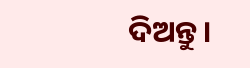ଦିଅନ୍ତୁ।